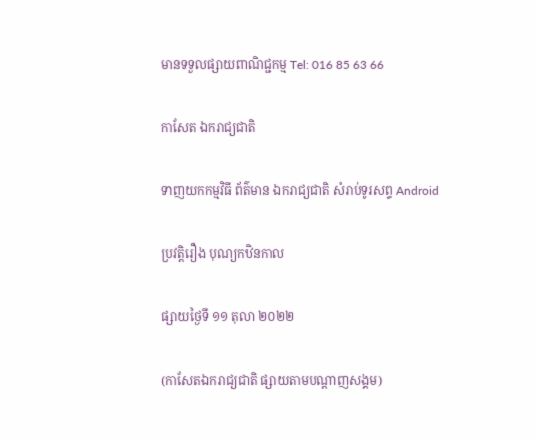មានទទួលផ្សាយពាណិជ្ជកម្ម Tel: 016 85 63 66

កាសែត ឯករាជ្យជាតិ

ទាញយកកម្មវិធី ព័ត៌មាន ឯករាជ្យជាតិ សំរាប់ទូរសព្ទ Android

ប្រវត្តិរឿង បុណ្យកឋិនកាល

ផ្សាយថ្ងៃទី ១១ តុលា ២០២២

(កាសែតឯករាជ្យជាតិ ផ្សាយតាមបណ្តាញសង្គម)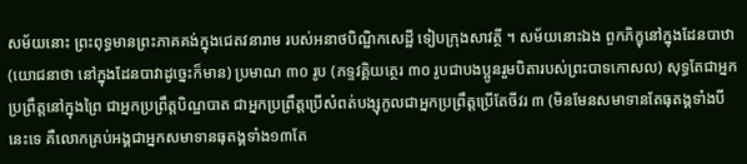សម័យនោះ ព្រះពុទ្ធមានព្រះភាគគង់ក្នុងជេតវនារាម របស់អនាថបិណ្ឌិកសេដ្ឋី ទៀបក្រុងសាវត្ថី ។ សម័យនោះឯង ពួកភិក្ខុនៅក្នុងដែនបាឋា (យោជនាថា នៅក្នុងដែនបាវាដូច្នេះក៏មាន) ប្រមាណ ៣០ រូប (ភទ្ទវគ្គិយត្ថេរ ៣០ រូបជាបងប្អូនរួមបិតារបស់ព្រះបាទកោសល) សុទ្ធតែជាអ្នកប្រព្រឹត្តនៅក្នុងព្រៃ ជាអ្នកប្រព្រឹត្តបិណ្ឌបាត ជាអ្នកប្រព្រឹត្តប្រើសំពត់បង្សុកូលជាអ្នកប្រព្រឹត្តប្រើតែចីវរ ៣ (មិនមែនសមាទានតែធុតង្គទាំងបីនេះទេ គឺលោកគ្រប់អង្គជាអ្នកសមាទានធុតង្គទាំង១៣តែ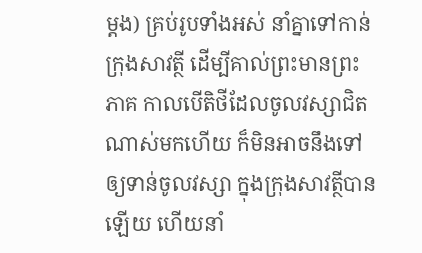ម្ដង) គ្រប់រូបទាំងអស់ នាំគ្នាទៅកាន់ក្រុងសាវត្ថី ដើម្បីគាល់ព្រះមានព្រះភាគ កាលបើតិថីដែលចូលវស្សាជិតណាស់មកហើយ ក៏មិនអាចនឹងទៅឲ្យទាន់ចូលវស្សា ក្នុងក្រុងសាវត្ថីបានឡើយ ហើយនាំ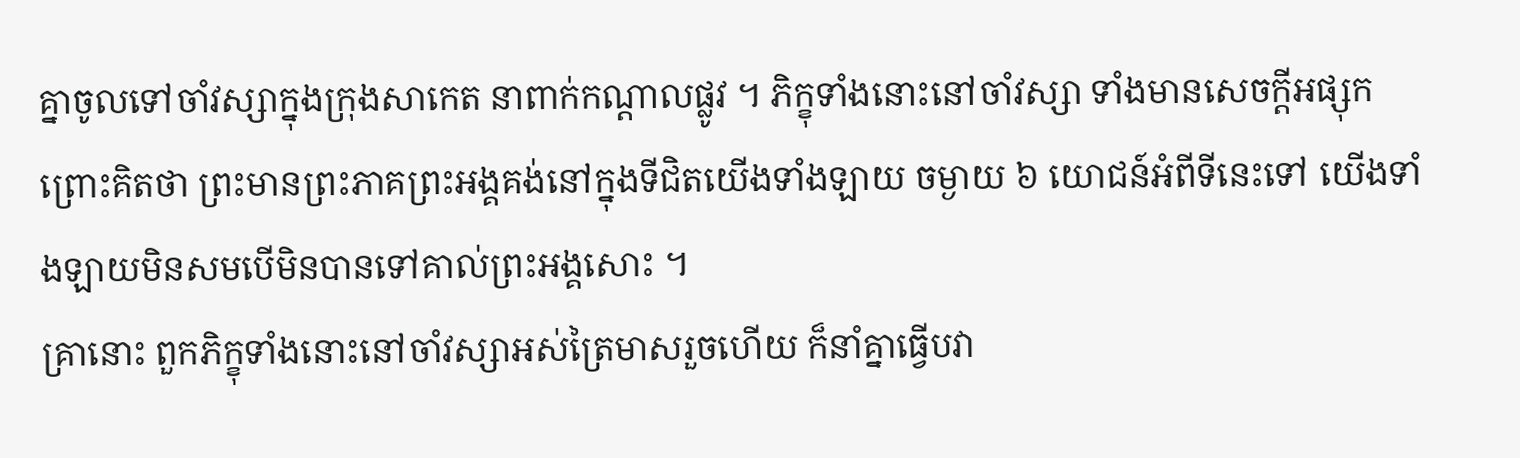គ្នាចូលទៅចាំវស្សាក្នុងក្រុងសាកេត នាពាក់កណ្ដាលផ្លូវ ។ ភិក្ខុទាំងនោះនៅចាំវស្សា ទាំងមានសេចក្ដីអផ្សុក ព្រោះគិតថា ព្រះមានព្រះភាគព្រះអង្គគង់នៅក្នុងទីជិតយើងទាំងឡាយ ចម្ងាយ ៦ យោជន៍អំពីទីនេះទៅ យើងទាំងឡាយមិនសមបើមិនបានទៅគាល់ព្រះអង្គសោះ ។
គ្រានោះ ពួកភិក្ខុទាំងនោះនៅចាំវស្សាអស់ត្រៃមាសរួចហើយ ក៏នាំគ្នាធ្វើបវា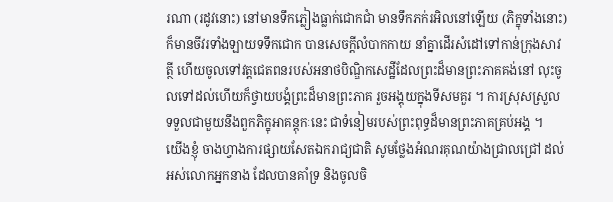រណា (រដូវនោះ) នៅមានទឹកភ្លៀងធ្លាក់ជោកជាំ មានទឹកភក់រអិលនៅឡើយ (ភិក្ខុទាំងនោះ) ក៏មានចីវរទាំងឡាយទទឹកជោក បានសេចក្ដីលំបាកកាយ នាំគ្នាដើរសំដៅទៅកាន់ក្រុងសាវត្ថី ហើយចូលទៅវត្តជេតពនរបស់អនាថបិណ្ឌិកសេដ្ឋីដែលព្រះដ៏មានព្រះភាគគង់នៅ លុះចូលទៅដល់ហើយក៏ថ្វាយបង្គំព្រះដ៏មានព្រះភាគ រួចអង្គុយក្នុងទីសមគួរ ។ ការស្រុសស្រួលទទួលជាមួយនឹងពួកភិក្ខុអាគន្តុកៈនេះ ជាទំនៀមរបស់ព្រះពុទ្ធដ៏មានព្រះភាគគ្រប់អង្គ ។
យើងខ្ញុំ ចាងហ្វាងការផ្សាយសែតឯករាជ្យជាតិ សូមថ្លែងអំណរគុណយ៉ាងជ្រាលជ្រៅ ដល់អស់លោកអ្នកនាង ដែលបានគាំទ្រ និងចូលចិ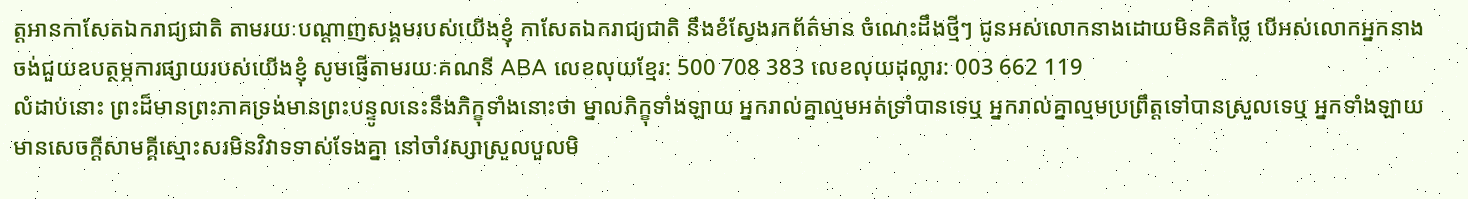ត្តអានកាសែតឯករាជ្យជាតិ តាមរយៈបណ្តាញសង្គមរបស់យើងខ្ញុំ កាសែតឯករាជ្យជាតិ នឹងខំស្វែងរកព័ត៌មាន ចំណេះដឹងថ្មីៗ ជូនអស់លោកនាងដោយមិនគិតថ្លៃ បើអស់លោកអ្នកនាង ចង់ជួយឧបត្ថម្ភការផ្សាយរបស់យើងខ្ញុំ សូមផ្ញើតាមរយៈគណនី ABA លេខលុយខ្មែរ: 500 708 383 លេខលុយដុល្លារ: 003 662 119
លំដាប់នោះ ព្រះដ៏មានព្រះភាគទ្រង់មានព្រះបន្ទូលនេះនឹងភិក្ខុទាំងនោះថា ម្នាលភិក្ខុទាំងឡាយ អ្នករាល់គ្នាល្មមអត់ទ្រាំបានទេឬ អ្នករាល់គ្នាល្មមប្រព្រឹត្តទៅបានស្រួលទេឬ អ្នកទាំងឡាយមានសេចក្ដីសាមគ្គីស្មោះសរមិនវិវាទទាស់ទែងគ្នា នៅចាំវស្សាស្រួលបួលមិ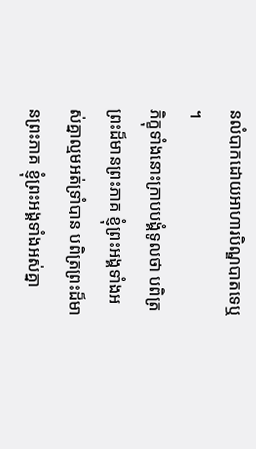នលំបាកដោយអាហារបិណ្ឌបាតទេឬ ។
ភិក្ខុទាំងនោះក្រាបបង្គំទូលថា បពិត្រព្រះដ៏មានព្រះភាគ ខ្ញុំព្រះអង្គទាំងអស់គ្នាល្មមអត់ទ្រាំបាន បពិត្រព្រះដ៏មានព្រះភាគ ខ្ញុំព្រះអង្គទាំងអស់គ្នា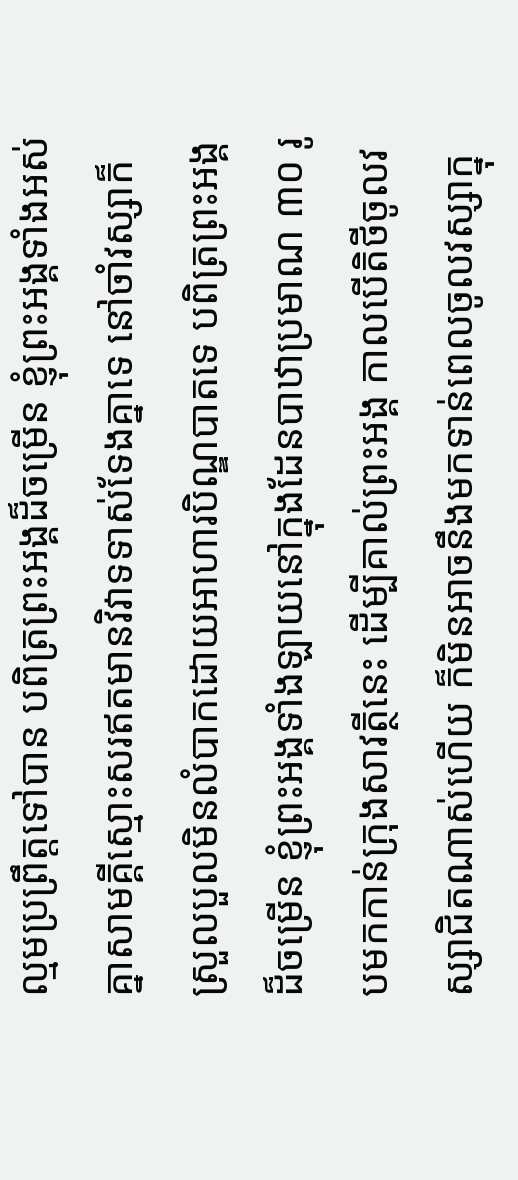ល្មមប្រព្រឹត្តទៅបាន បពិត្រព្រះអង្គដ៏ចម្រើន ខ្ញុំព្រះអង្គទាំងអស់គ្នាសាមគ្គីស្មោះសរឥតមានវិវាទទាស់ទែងគ្នាទេ នៅចាំវស្សាក៏ស្រួលបួលមិនលំបាកដោយអាហារបិណ្ឌបាតទេ បពិត្រព្រះអង្គដ៏ចម្រើន ខ្ញុំព្រះអង្គទាំងឡាយនៅក្នុងដែនបាឋាប្រមាណ ៣០ រូបមកកាន់ក្រុងសាវត្ថីនេះ ដើម្បីគាល់ព្រះអង្គ កាលបើតិថីចូលវស្សាជិតណាស់ហើយ ក៏មិនអាចនឹងមកទាន់ពេលចូលវស្សាក្នុ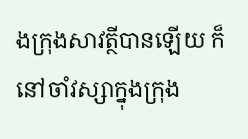ងក្រុងសាវត្ថីបានឡើយ ក៏នៅចាំវស្សាក្នុងក្រុង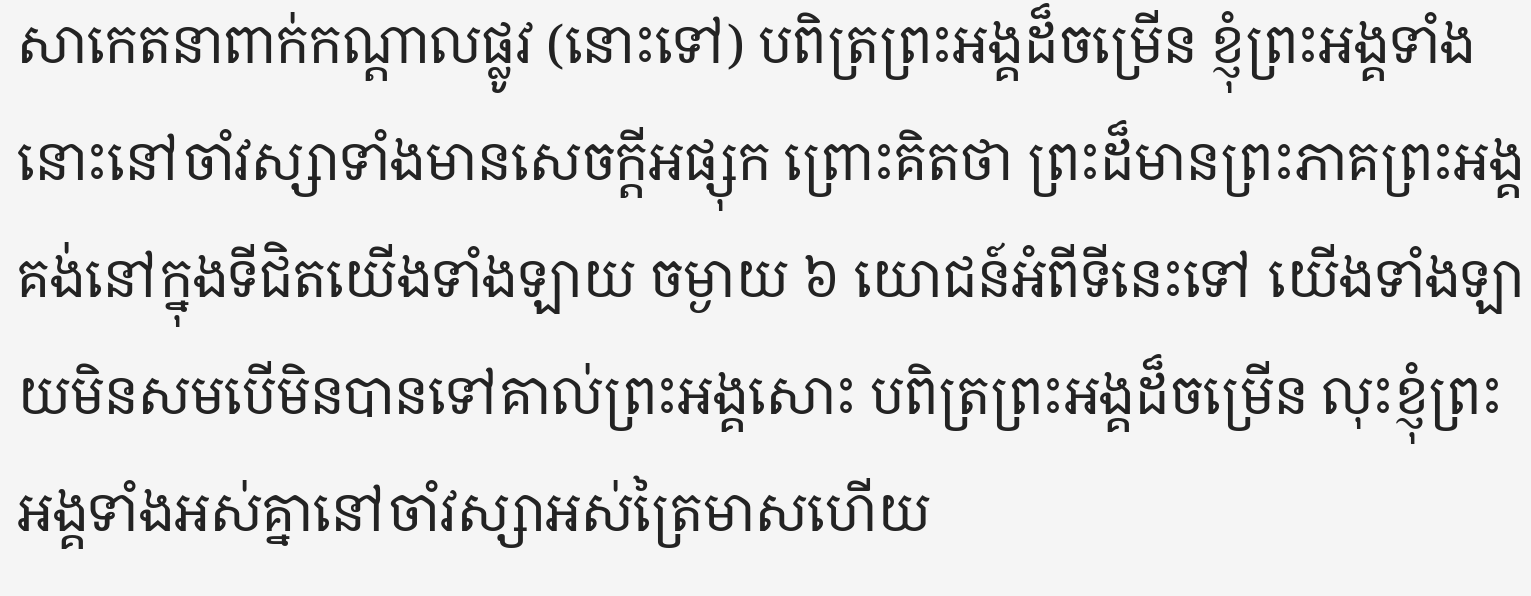សាកេតនាពាក់កណ្ដាលផ្លូវ (នោះទៅ) បពិត្រព្រះអង្គដ៏ចម្រើន ខ្ញុំព្រះអង្គទាំងនោះនៅចាំវស្សាទាំងមានសេចក្ដីអផ្សុក ព្រោះគិតថា ព្រះដ៏មានព្រះភាគព្រះអង្គគង់នៅក្នុងទីជិតយើងទាំងឡាយ ចម្ងាយ ៦ យោជន៍អំពីទីនេះទៅ យើងទាំងឡាយមិនសមបើមិនបានទៅគាល់ព្រះអង្គសោះ បពិត្រព្រះអង្គដ៏ចម្រើន លុះខ្ញុំព្រះអង្គទាំងអស់គ្នានៅចាំវស្សាអស់ត្រៃមាសហើយ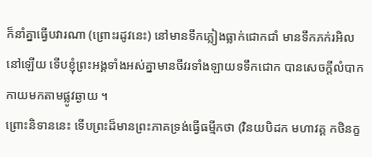ក៏នាំគ្នាធ្វើបវារណា (ព្រោះរដូវនេះ) នៅមានទឹកភ្លៀងធ្លាក់ជោកជាំ មានទឹកភក់រអិលនៅឡើយ ទើបខ្ញុំព្រះអង្គទាំងអស់គ្នាមានចីវរទាំងឡាយទទឹកជោក បានសេចក្ដីលំបាកកាយមកតាមផ្លូវឆ្ងាយ ។
ព្រោះនិទាននេះ ទើបព្រះដ៏មានព្រះភាគទ្រង់ធ្វើធម្មីកថា (វិនយបិដក មហាវគ្គ កថិនក្ខ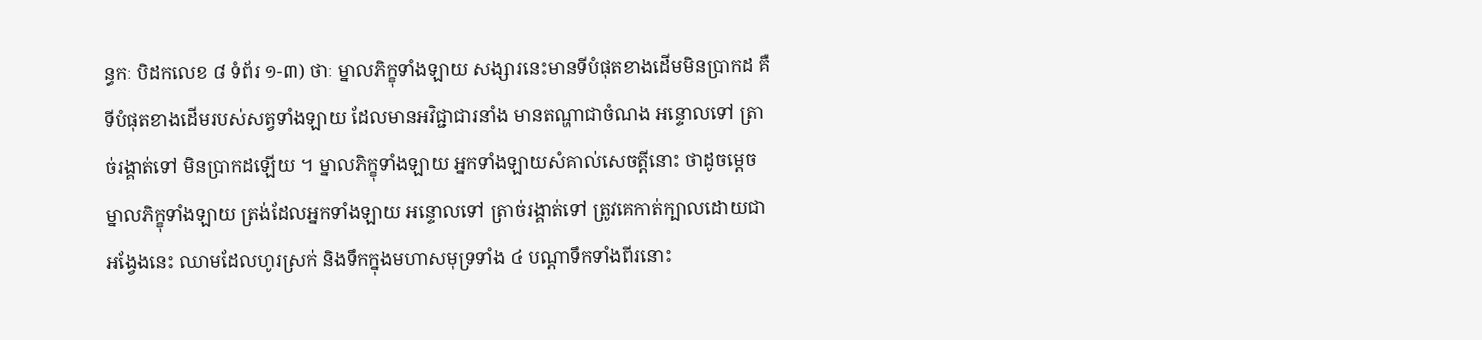ន្ធកៈ បិដកលេខ ៨ ទំព័រ ១-៣) ថាៈ ម្នាលភិក្ខុទាំងឡាយ សង្សារនេះមានទីបំផុតខាងដើមមិនប្រាកដ គឺទីបំផុតខាងដើមរបស់សត្វទាំងឡាយ ដែលមានអវិជ្ជាជារនាំង មានតណ្ហាជាចំណង អន្ទោលទៅ ត្រាច់រង្គាត់ទៅ មិនប្រាកដឡើយ ។ ម្នាលភិក្ខុទាំងឡាយ អ្នកទាំងឡាយសំគាល់សេចត្តីនោះ ថាដូចម្តេច ម្នាលភិក្ខុទាំងឡាយ ត្រង់ដែលអ្នកទាំងឡាយ អន្ទោលទៅ ត្រាច់រង្គាត់ទៅ ត្រូវគេកាត់ក្បាលដោយជាអង្វែងនេះ ឈាមដែលហូរស្រក់ និងទឹកក្នុងមហាសមុទ្រទាំង ៤ បណ្ដាទឹកទាំងពីរនោះ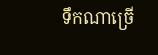ទឹកណាច្រើ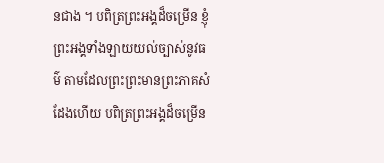នជាង ។ បពិត្រព្រះអង្គដ៏ចម្រើន ខ្ញុំព្រះអង្គទាំងឡាយយល់ច្បាស់នូវធម៌ តាមដែលព្រះព្រះមានព្រះភាគសំដែងហើយ បពិត្រព្រះអង្គដ៏ចម្រើន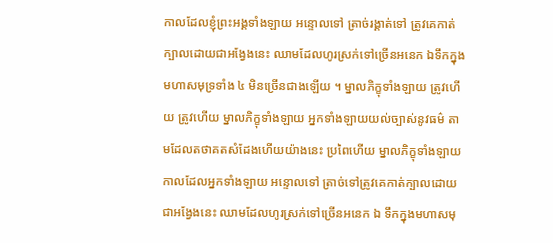កាលដែលខ្ញុំព្រះអង្គទាំងឡាយ អន្ទោលទៅ ត្រាច់រង្គាត់ទៅ ត្រូវគេកាត់ក្បាលដោយជាអង្វែងនេះ ឈាមដែលហូរស្រក់ទៅច្រើនអនេក ឯទឹកក្នុងមហាសមុទ្រទាំង ៤ មិនច្រើនជាងឡើយ ។ ម្នាលភិក្ខុទាំងឡាយ ត្រូវហើយ ត្រូវហើយ ម្នាលភិក្ខុទាំងឡាយ អ្នកទាំងឡាយយល់ច្បាស់នូវធម៌ តាមដែលតថាគតសំដែងហើយយ៉ាងនេះ ប្រពៃហើយ ម្នាលភិក្ខុទាំងឡាយ កាលដែលអ្នកទាំងឡាយ អន្ទោលទៅ ត្រាច់ទៅត្រូវគេកាត់ក្បាលដោយជាអង្វែងនេះ ឈាមដែលហូរស្រក់ទៅច្រើនអនេក ឯ ទឹកក្នុងមហាសមុ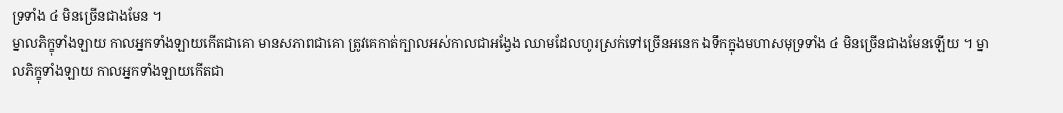ទ្រទាំង ៤ មិនច្រើនជាងមែន ។
ម្នាលភិក្ខុទាំងឡាយ កាលអ្នកទាំងឡាយកើតជាគោ មានសភាពជាគោ ត្រូវគេកាត់ក្បាលអស់កាលជាអង្វែង ឈាមដែលហូរស្រក់ទៅច្រើនអនេក ឯទឹកក្នុងមហាសមុទ្រទាំង ៤ មិនច្រើនជាងមែនឡើយ ។ ម្នាលភិក្ខុទាំងឡាយ កាលអ្នកទាំងឡាយកើតជា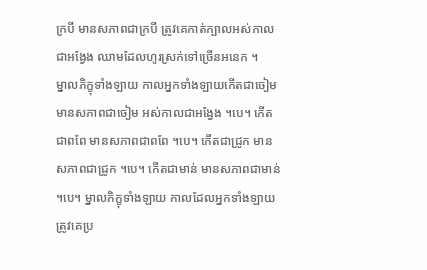ក្របី មានសភាពជាក្របី ត្រូវគេកាត់ក្បាលអស់កាលជាអង្វែង ឈាមដែលហូរស្រក់ទៅច្រើនអនេក ។
ម្នាលភិក្ខុទាំងឡាយ កាលអ្នកទាំងឡាយកើតជាចៀម មានសភាពជាចៀម អស់កាលជាអង្វែង ។បេ។ កើតជាពពែ មានសភាពជាពពែ ។បេ។ កើតជាជ្រូក មានសភាពជាជ្រូក ។បេ។ កើតជាមាន់ មានសភាពជាមាន់ ។បេ។ ម្នាលភិក្ខុទាំងឡាយ កាលដែលអ្នកទាំងឡាយ ត្រូវគេប្រ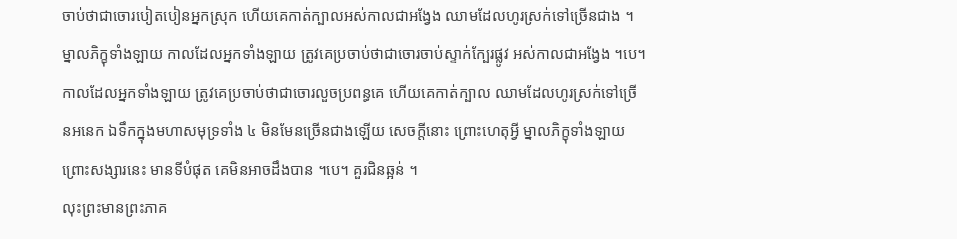ចាប់ថាជាចោរបៀតបៀនអ្នកស្រុក ហើយគេកាត់ក្បាលអស់កាលជាអង្វែង ឈាមដែលហូរស្រក់ទៅច្រើនជាង ។
ម្នាលភិក្ខុទាំងឡាយ កាលដែលអ្នកទាំងឡាយ ត្រូវគេប្រចាប់ថាជាចោរចាប់ស្ទាក់ក្បែរផ្លូវ អស់កាលជាអង្វែង ។បេ។ កាលដែលអ្នកទាំងឡាយ ត្រូវគេប្រចាប់ថាជាចោរលួចប្រពន្ធគេ ហើយគេកាត់ក្បាល ឈាមដែលហូរស្រក់ទៅច្រើនអនេក ឯទឹកក្នុងមហាសមុទ្រទាំង ៤ មិនមែនច្រើនជាងឡើយ សេចក្តីនោះ ព្រោះហេតុអ្វី ម្នាលភិក្ខុទាំងឡាយ ព្រោះសង្សារនេះ មានទីបំផុត គេមិនអាចដឹងបាន ។បេ។ គួរជិនឆ្អន់ ។
លុះព្រះមានព្រះភាគ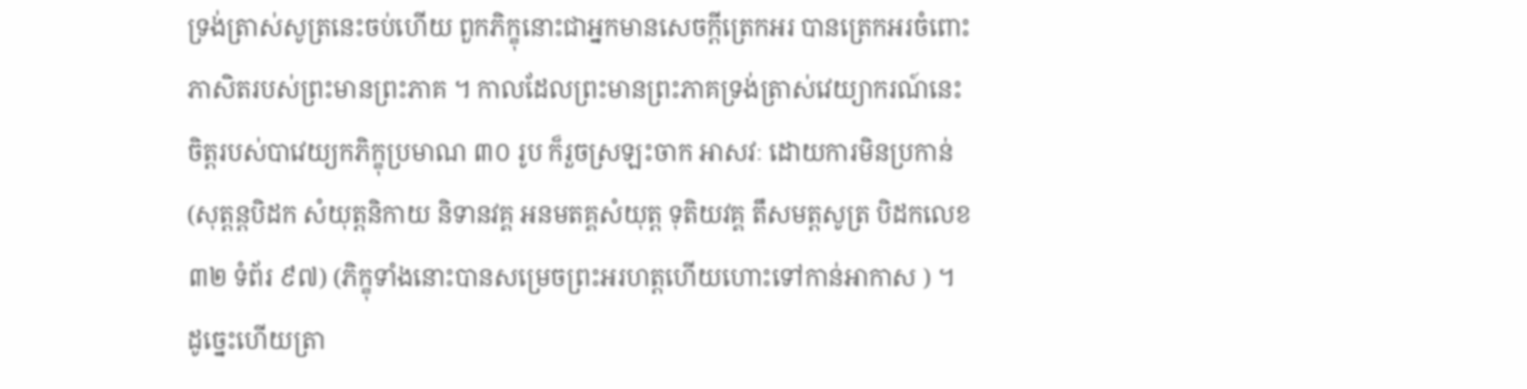ទ្រង់ត្រាស់សូត្រនេះចប់ហើយ ពួកភិក្ខុនោះជាអ្នកមានសេចក្តីត្រេកអរ បានត្រេកអរចំពោះភាសិតរបស់ព្រះមានព្រះភាគ ។ កាលដែលព្រះមានព្រះភាគទ្រង់ត្រាស់វេយ្យាករណ៍នេះ ចិត្តរបស់បាវេយ្យកភិក្ខុប្រមាណ ៣០ រូប ក៏រួចស្រឡះចាក អាសវៈ ដោយការមិនប្រកាន់ (សុត្តន្តបិដក សំយុត្តនិកាយ និទានវគ្គ អនមតគ្គសំយុត្ត ទុតិយវគ្គ តឹសមត្តសូត្រ បិដកលេខ ៣២ ទំព័រ ៩៧) (ភិក្ខុទាំងនោះបានសម្រេចព្រះអរហត្តហើយហោះទៅកាន់អាកាស ) ។
ដូច្នេះហើយត្រា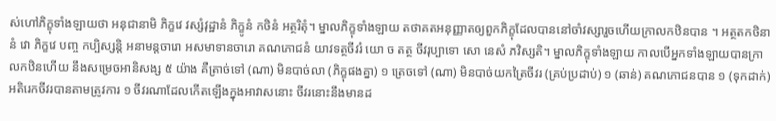ស់ហៅភិក្ខុទាំងឡាយថា អនុជានាមិ ភិក្ខវេ វស្សំវុដ្ឋានំ ភិក្ខូនំ កថិនំ អត្ថរិតុំ។ ម្នាលភិក្ខុទាំងឡាយ តថាគតអនុញ្ញាតឲ្យពួកភិក្ខុដែលបាននៅចាំវស្សារួចហើយក្រាលកឋិនបាន ។ អត្ថតកថិនានំ វោ ភិក្ខវេ បញ្ច កប្បិស្សន្តិ អនាមន្តចារោ អសមាទានចារោ គណភោជនំ យាវទត្ថចីវរំ យោ ច តត្ថ ចីវរុប្បាទោ សោ នេសំ ភវិស្សតិ។ ម្នាលភិក្ខុទាំងឡាយ កាលបើអ្នកទាំងឡាយបានក្រាលកឋិនហើយ នឹងសម្រេចអានិសង្ស ៥ យ៉ាង គឺត្រាច់ទៅ (ណា) មិនបាច់លា (ភិក្ខុផងគ្នា) ១ ត្រេចទៅ (ណា) មិនបាច់យកត្រៃចីវរ (គ្រប់ប្រដាប់) ១ (ឆាន់) គណភោជនបាន ១ (ទុកដាក់) អតិរេកចីវរបានតាមត្រូវការ ១ ចីវរណាដែលកើតឡើងក្នុងអាវាសនោះ ចីវរនោះនឹងមានដ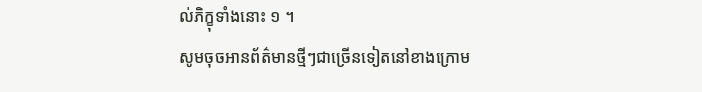ល់ភិក្ខុទាំងនោះ ១ ។
សូមចុចអានព័ត៌មានថ្មីៗជាច្រើនទៀតនៅខាងក្រោម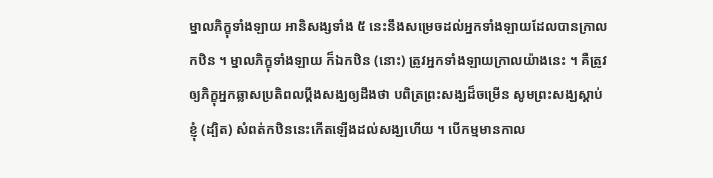ម្នាលភិក្ខុទាំងឡាយ អានិសង្សទាំង ៥ នេះនឹងសម្រេចដល់អ្នកទាំងឡាយដែលបានក្រាលកឋិន ។ ម្នាលភិក្ខុទាំងឡាយ ក៏ឯកឋិន (នោះ) ត្រូវអ្នកទាំងឡាយក្រាលយ៉ាងនេះ ។ គឺត្រូវឲ្យភិក្ខុអ្នកឆ្លាសប្រតិពលប្ដឹងសង្ឃឲ្យដឹងថា បពិត្រព្រះសង្ឃដ៏ចម្រើន សូមព្រះសង្ឃស្ដាប់ខ្ញុំ (ដ្បិត) សំពត់កឋិននេះកើតឡើងដល់សង្ឃហើយ ។ បើកម្មមានកាល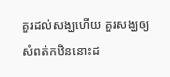គួរដល់សង្ឃហើយ គួរសង្ឃឲ្យសំពត់កឋិននោះដ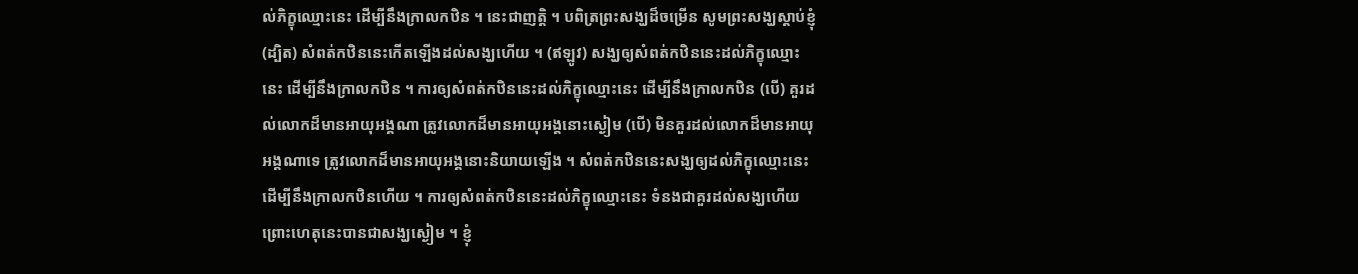ល់ភិក្ខុឈ្មោះនេះ ដើម្បីនឹងក្រាលកឋិន ។ នេះជាញត្តិ ។ បពិត្រព្រះសង្ឃដ៏ចម្រើន សូមព្រះសង្ឃស្ដាប់ខ្ញុំ (ដ្បិត) សំពត់កឋិននេះកើតឡើងដល់សង្ឃហើយ ។ (ឥឡូវ) សង្ឃឲ្យសំពត់កឋិននេះដល់ភិក្ខុឈ្មោះនេះ ដើម្បីនឹងក្រាលកឋិន ។ ការឲ្យសំពត់កឋិននេះដល់ភិក្ខុឈ្មោះនេះ ដើម្បីនឹងក្រាលកឋិន (បើ) គួរដល់លោកដ៏មានអាយុអង្គណា ត្រូវលោកដ៏មានអាយុអង្គនោះស្ងៀម (បើ) មិនគួរដល់លោកដ៏មានអាយុអង្គណាទេ ត្រូវលោកដ៏មានអាយុអង្គនោះនិយាយឡើង ។ សំពត់កឋិននេះសង្ឃឲ្យដល់ភិក្ខុឈ្មោះនេះ ដើម្បីនឹងក្រាលកឋិនហើយ ។ ការឲ្យសំពត់កឋិននេះដល់ភិក្ខុឈ្មោះនេះ ទំនងជាគួរដល់សង្ឃហើយ ព្រោះហេតុនេះបានជាសង្ឃស្ងៀម ។ ខ្ញុំ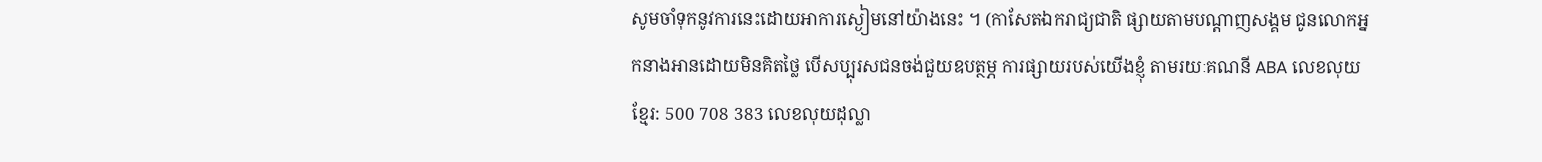សូមចាំទុកនូវការនេះដោយអាការស្ងៀមនៅយ៉ាងនេះ ។ (កាសែតឯករាជ្យជាតិ ផ្សាយតាមបណ្តាញសង្គម ជូនលោកអ្នកនាងអានដោយមិនគិតថ្លៃ បើសប្បុរសជនចង់ជួយឧបត្ថម្ភ ការផ្សាយរបស់យើងខ្ញុំ តាមរយៈគណនី ABA លេខលុយខ្មែរ: 500 708 383 លេខលុយដុល្លា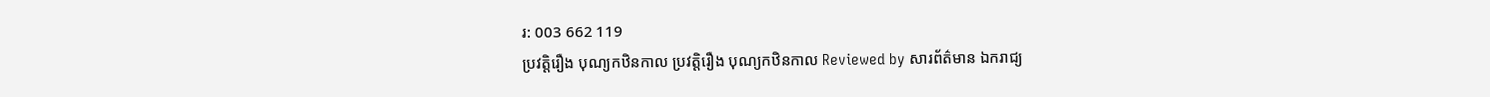រ: 003 662 119
ប្រវត្តិរឿង បុណ្យកឋិនកាល ប្រវត្តិរឿង បុណ្យកឋិនកាល Reviewed by សារព័ត៌មាន ឯករាជ្យ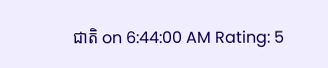ជាតិ on 6:44:00 AM Rating: 5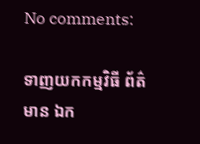No comments:

ទាញយកកម្មវិធី ព័ត៌មាន ឯក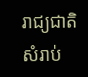រាជ្យជាតិ សំរាប់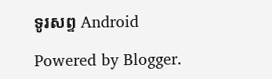ទូរសព្ទ Android

Powered by Blogger.